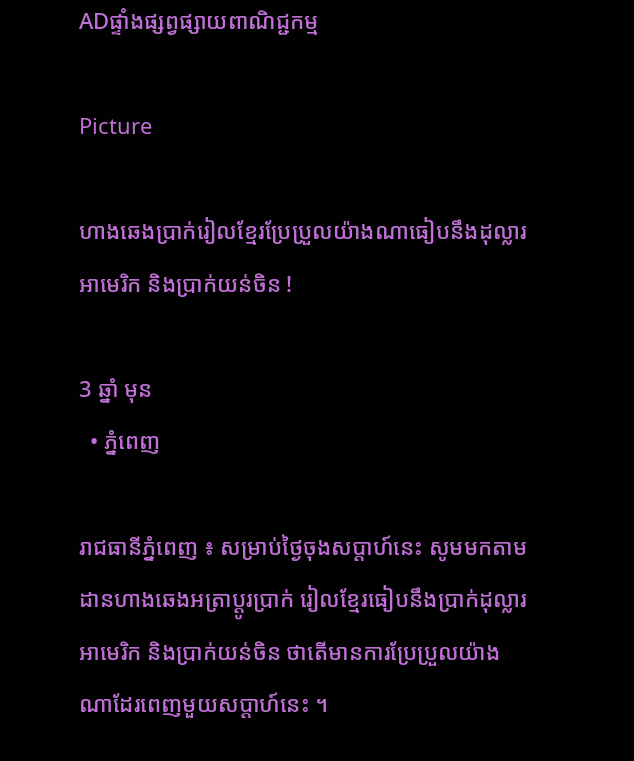ADផ្ទាំងផ្សព្វផ្សាយពាណិជ្ជកម្ម

Picture

ហាងឆេងប្រាក់រៀលខ្មែរប្រែប្រួលយ៉ាងណាធៀបនឹងដុល្លារអាមេរិក និងប្រាក់យន់ចិន !

3 ឆ្នាំ មុន
  • ភ្នំពេញ

រាជធានីភ្នំពេញ ៖ សម្រាប់ថ្ងៃចុងសប្តាហ៍នេះ សូមមកតាមដានហាងឆេងអត្រាប្តូរប្រាក់ រៀលខ្មែរធៀបនឹងប្រាក់ដុល្លារអាមេរិក និងប្រាក់យន់ចិន ថាតើមានការប្រែប្រួលយ៉ាង ណាដែរពេញមួយសប្តាហ៍នេះ ។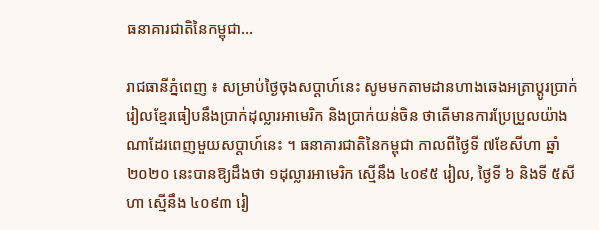ធនាគារជាតិនៃកម្ពុជា…

រាជធានីភ្នំពេញ ៖ សម្រាប់ថ្ងៃចុងសប្តាហ៍នេះ សូមមកតាមដានហាងឆេងអត្រាប្តូរប្រាក់ រៀលខ្មែរធៀបនឹងប្រាក់ដុល្លារអាមេរិក និងប្រាក់យន់ចិន ថាតើមានការប្រែប្រួលយ៉ាង ណាដែរពេញមួយសប្តាហ៍នេះ ។ ធនាគារជាតិនៃកម្ពុជា កាលពីថ្ងៃទី ៧ខែសីហា ឆ្នាំ ២០២០ នេះបានឱ្យដឹងថា ១ដុល្លារអាមេរិក ស្មើនឹង ៤០៩៥ រៀល, ថ្ងៃទី ៦ និងទី ៥សីហា ស្មើនឹង ៤០៩៣ រៀ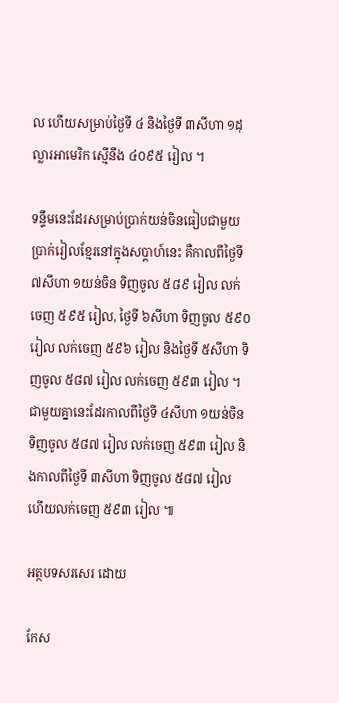ល ហើយសម្រាប់ថ្ងៃទី ៤ និងថ្ងៃទី ៣សីហា ១ដុល្លារអាមេរិក ស្មើនឹង ៤០៩៥ រៀល ។

ទន្ទឹមនេះដែរសម្រាប់ប្រាក់យន់ចិនធៀបជាមួយប្រាក់រៀលខ្មែរនៅក្នុងសប្តាហ៍នេះ គឺកាលពីថ្ងៃទី ៧សីហា ១យន់ចិន ទិញចូល ៥៨៩ រៀល លក់ចេញ ៥៩៥ រៀល, ថ្ងៃទី ៦សីហា ទិញចូល ៥៩០ រៀល លក់ចេញ ៥៩៦ រៀល និងថ្ងៃទី ៥សីហា ទិញចូល ៥៨៧ រៀល លក់ចេញ ៥៩៣ រៀល ។ ជាមួយគ្នានេះដែរកាលពីថ្ងៃទី ៤សីហា ១យន់ចិន ទិញចូល ៥៨៧ រៀល លក់ចេញ ៥៩៣ រៀល និងកាលពីថ្ងៃទី ៣សីហា ទិញចូល ៥៨៧ រៀល ហើយលក់ចេញ ៥៩៣ រៀល ៕

អត្ថបទសរសេរ ដោយ

កែស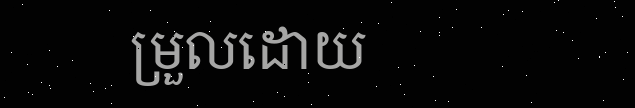ម្រួលដោយ